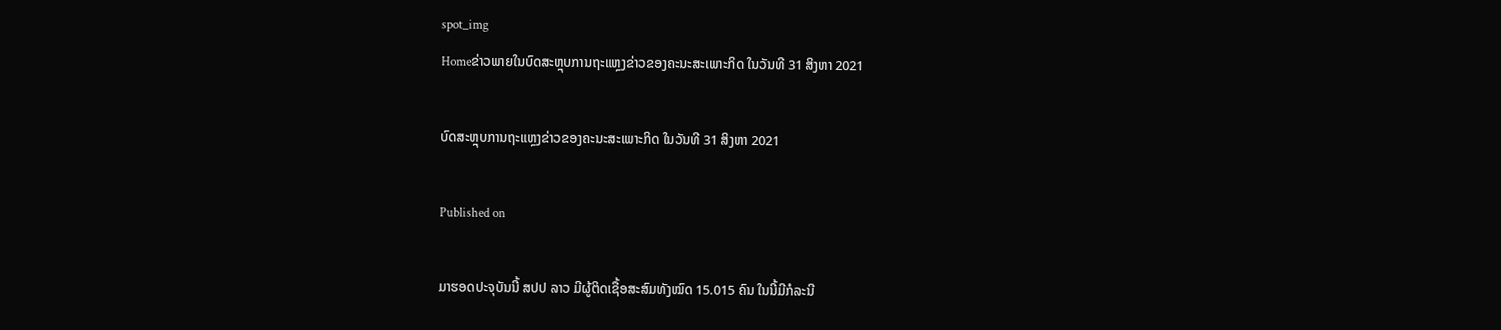spot_img
Homeຂ່າວພາຍໃນບົດສະຫຼຸບການຖະແຫຼງຂ່າວຂອງຄະນະສະເພາະກິດ ໃນວັນທີ 31 ສິງຫາ 2021

ບົດສະຫຼຸບການຖະແຫຼງຂ່າວຂອງຄະນະສະເພາະກິດ ໃນວັນທີ 31 ສິງຫາ 2021

Published on

ມາຮອດປະຈຸບັນນີ້ ສປປ ລາວ ມີຜູ້ຕິດເຊື້ອສະສົມທັງໝົດ 15.015 ຄົນ ໃນນີ້ມີກໍລະນີ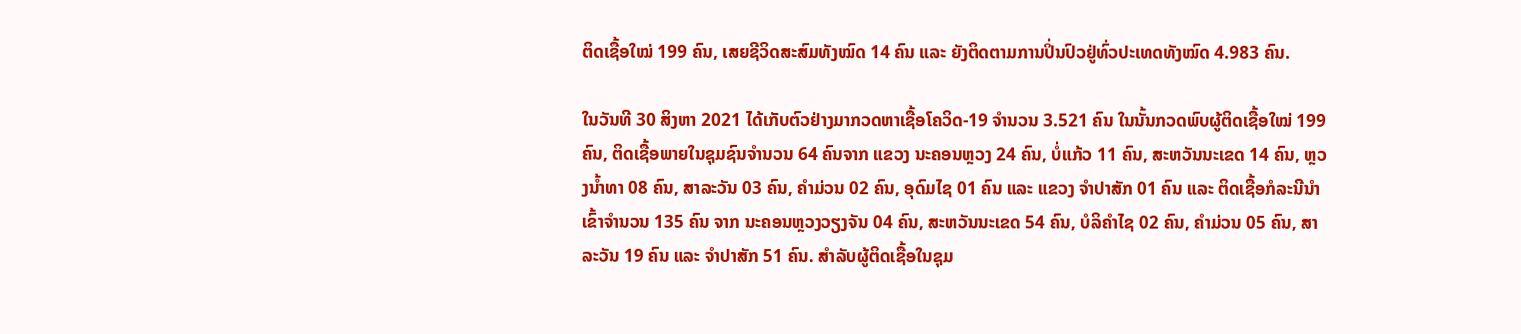ຕິດເຊື້ອໃໝ່ 199 ຄົນ, ເສຍຊີວິດສະສົມທັງໝົດ 14 ຄົນ ແລະ ຍັງຕິດຕາມການປິ່ນປົວຢູ່ທົ່ວປະເທດທັງໝົດ 4.983 ຄົນ.

ໃນວັນທີ 30 ສິງຫາ 2021 ໄດ້ເກັບຕົວຢ່າງມາກວດຫາເຊື້ອໂຄວິດ-19 ຈໍານວນ 3.521 ຄົນ ໃນນັ້ນກວດພົບຜູ້ຕິດເຊື້ອໃໝ່ 199 ຄົນ, ຕິດເຊື້ອພາຍໃນຊຸມຊົນຈໍານວນ 64 ຄົນຈາກ ແຂວງ ນະຄອນຫຼວງ 24 ຄົນ, ບໍ່ແກ້ວ 11 ຄົນ, ສະຫວັນນະເຂດ 14 ຄົນ, ຫຼວງນໍ້າທາ 08 ຄົນ, ສາລະວັນ 03 ຄົນ, ຄໍາມ່ວນ 02 ຄົນ, ອຸດົມໄຊ 01 ຄົນ ແລະ ແຂວງ ຈໍາປາສັກ 01 ຄົນ ແລະ ຕິດເຊື້ອກໍລະນີນໍາເຂົ້າຈໍານວນ 135 ຄົນ ຈາກ ນະຄອນຫຼວງວຽງຈັນ 04 ຄົນ, ສະຫວັນນະເຂດ 54 ຄົນ, ບໍລິຄໍາໄຊ 02 ຄົນ, ຄໍາມ່ວນ 05 ຄົນ, ສາລະວັນ 19 ຄົນ ແລະ ຈໍາປາສັກ 51 ຄົນ. ສໍາລັບຜູ້ຕິດເຊື້ອໃນຊຸມ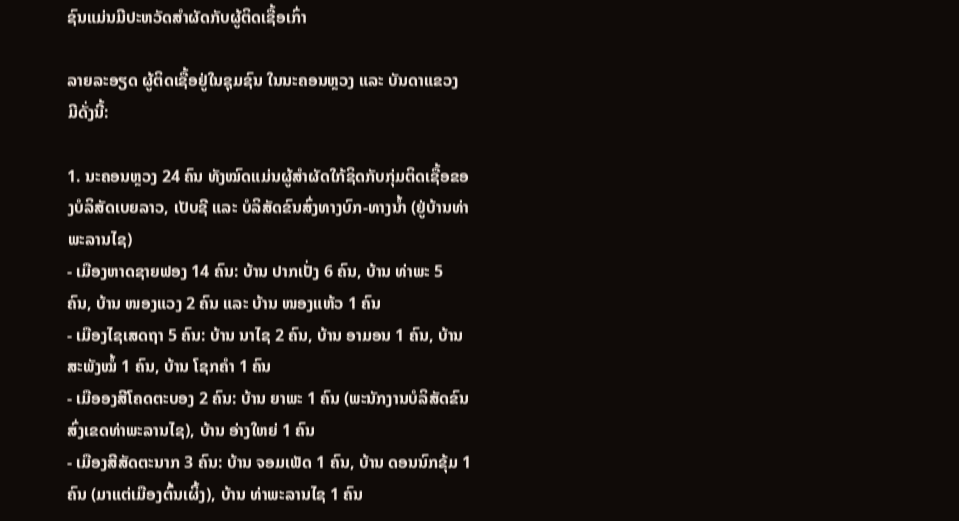ຊົນແມ່ນມີປະຫວັດສໍາຜັດກັບຜູ້ຕິດເຊື້ອເກົ່າ

ລາຍລະອຽດ ຜູ້ຕິດເຊື້ອຢູ່ໃນຊຸມຊົນ ໃນນະຄອນຫຼວງ ແລະ ບັນດາແຂວງ ມີດັ່ງນີ້:

1. ນະຄອນຫຼວງ 24 ຄົນ ທັງໝົດແມ່ນຜູ້ສຳຜັດໃກ້ຊິດກັບກຸ່ມຕິດເຊື້ອຂອງບໍລິສັດເບຍລາວ, ເປັບຊີ ແລະ ບໍລິສັດຂົນສົ່ງທາງບົກ-ທາງນ້ຳ (ຢູ່ບ້ານທ່າພະລານໄຊ)
- ເມືອງຫາດຊາຍຟອງ 14 ຄົນ: ບ້ານ ປາກເປັ່ງ 6 ຄົນ, ບ້ານ ທ່າພະ 5 ຄົນ, ບ້ານ ໜອງແວງ 2 ຄົນ ແລະ ບ້ານ ໜອງແຫ້ວ 1 ຄົນ
- ເມືອງໄຊເສດຖາ 5 ຄົນ: ບ້ານ ນາໄຊ 2 ຄົນ, ບ້ານ ອາມອນ 1 ຄົນ, ບ້ານ ສະພັງໝໍ້ 1 ຄົນ, ບ້ານ ໂຊກຄຳ 1 ຄົນ
- ເມືອອງສີໂຄດຕະບອງ 2 ຄົນ: ບ້ານ ຍາພະ 1 ຄົນ (ພະນັກງານບໍລິສັດຂົນສົ່ງເຂດທ່າພະລານໄຊ), ບ້ານ ອ່າງໃຫຍ່ 1 ຄົນ
- ເມືອງສີສັດຕະນາກ 3 ຄົນ: ບ້ານ ຈອມເພັດ 1 ຄົນ, ບ້ານ ດອນນົກຂຸ້ມ 1 ຄົນ (ມາແຕ່ເມືອງຕົ້ນເຜິ້ງ), ບ້ານ ທ່າພະລານໄຊ 1 ຄົນ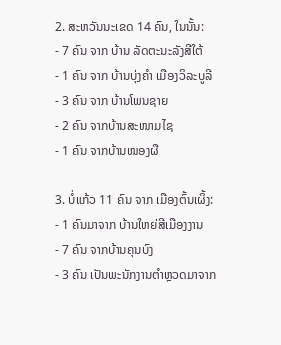2. ສະຫວັນນະເຂດ 14 ຄົນ, ໃນນັ້ນ:
- 7 ຄົນ ຈາກ ບ້ານ ລັດຕະນະລັງສີໃຕ້
- 1 ຄົນ ຈາກ ບ້ານບຸ່ງຄໍາ ເມືອງວິລະບູລີ
- 3 ຄົນ ຈາກ ບ້ານໂພນຊາຍ
- 2 ຄົນ ຈາກບ້ານສະໜາມໄຊ
- 1 ຄົນ ຈາກບ້ານໜອງຜື

3. ບໍ່ແກ້ວ 11 ຄົນ ຈາກ ເມືອງຕົ້ນເຜິ້ງ:
- 1 ຄົນມາຈາກ ບ້ານໃຫຍ່ສີເມືອງງານ
- 7 ຄົນ ຈາກບ້ານຄຸນບົງ
- 3 ຄົນ ເປັນພະນັກງານຕຳຫຼວດມາຈາກ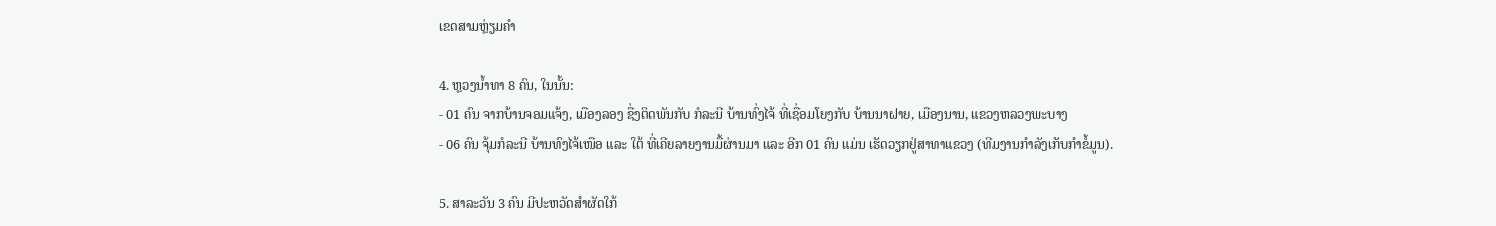ເຂດສາມຫຼ່ຽມຄຳ

4. ຫຼວງນ້ຳທາ 8 ຄົນ, ໃນນັ້ນ:
- 01 ຄົນ ຈາກບ້ານຈອມແຈ້ງ, ເມືອງລອງ ຊື່ງຕິດພັນກັບ ກໍລະນີ ບ້ານທົ່ງໄຈ້ ທີ່ເຊື່ອມໂຍງກັບ ບ້ານນາຝາຍ, ເມືອງນານ, ແຂວງຫລວງພະບາງ
- 06 ຄົນ ຈຸ້ມກໍລະນີ ບ້ານທົງໄຈ້ເໜືອ ແລະ ໃຕ້ ທີ່ເຄີຍລາຍງານມື້ຜ່ານມາ ແລະ ອີກ 01 ຄົນ ແມ່ນ ເຮັດວຽກຢູ່ສາທາແຂວງ (ທີມງານກຳລັງເກັບກຳຂໍ້ມູນ).

5. ສາລະວັນ 3 ຄົນ ມີປະຫວັດສຳຜັດໃກ້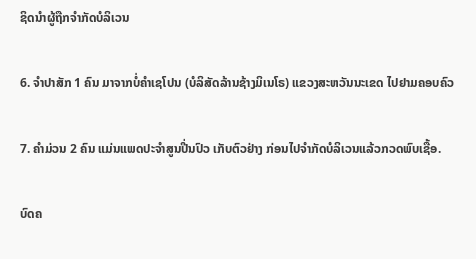ຊິດນຳຜູ້ຖືກຈຳກັດບໍລິເວນ

6. ຈຳປາສັກ 1 ຄົນ ມາຈາກບໍ່ຄຳເຊໂປນ (ບໍລິສັດລ້ານຊ້າງມິເນໂຣ) ແຂວງສະຫວັນນະເຂດ ໄປຢາມຄອບຄົວ

7. ຄຳມ່ວນ 2 ຄົນ ແມ່ນແພດປະຈຳສູນປີ່ນປົວ ເກັບຕົວຢ່າງ ກ່ອນໄປຈຳກັດບໍລິເວນແລ້ວກວດພົບເຊື້ອ.

ບົດຄ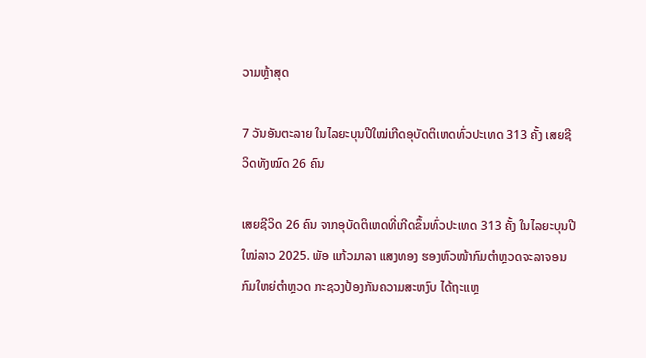ວາມຫຼ້າສຸດ

7 ວັນອັນຕະລາຍ ໃນໄລຍະບຸນປີໃໝ່ເກີດອຸບັດຕິເຫດທົ່ວປະເທດ 313 ຄັ້ງ ເສຍຊີວິດທັງໝົດ 26 ຄົນ

ເສຍຊີວິດ 26 ຄົນ ຈາກອຸບັດຕິເຫດທີ່ເກີດຂຶ້ນທົ່ວປະເທດ 313 ຄັ້ງ ໃນໄລຍະບຸນປີໃໝ່ລາວ 2025. ພັອ ແກ້ວມາລາ ແສງທອງ ຮອງຫົວໜ້າກົມຕຳຫຼວດຈະລາຈອນ ກົມໃຫຍ່ຕໍາຫຼວດ ກະຊວງປ້ອງກັນຄວາມສະຫງົບ ໄດ້ຖະແຫຼ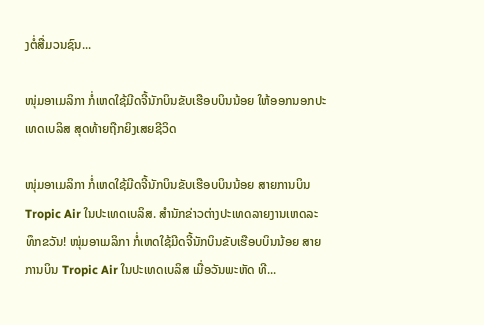ງຕໍ່ສື່ມວນຊົນ...

ໜຸ່ມອາເມລິກາ ກໍ່ເຫດໃຊ້ມີດຈີ້ນັກບິນຂັບເຮືອບບິນນ້ອຍ ໃຫ້ອອກນອກປະເທດເບລິສ ສຸດທ້າຍຖືກຍິງເສຍຊີວິດ

ໜຸ່ມອາເມລິກາ ກໍ່ເຫດໃຊ້ມີດຈີ້ນັກບິນຂັບເຮືອບບິນນ້ອຍ ສາຍການບິນ Tropic Air ໃນປະເທດເບລິສ. ສຳນັກຂ່າວຕ່າງປະເທດລາຍງານເຫດລະທຶກຂວັນ! ໜຸ່ມອາເມລິກາ ກໍ່ເຫດໃຊ້ມີດຈີ້ນັກບິນຂັບເຮືອບບິນນ້ອຍ ສາຍການບິນ Tropic Air ໃນປະເທດເບລິສ ເມື່ອວັນພະຫັດ ທີ...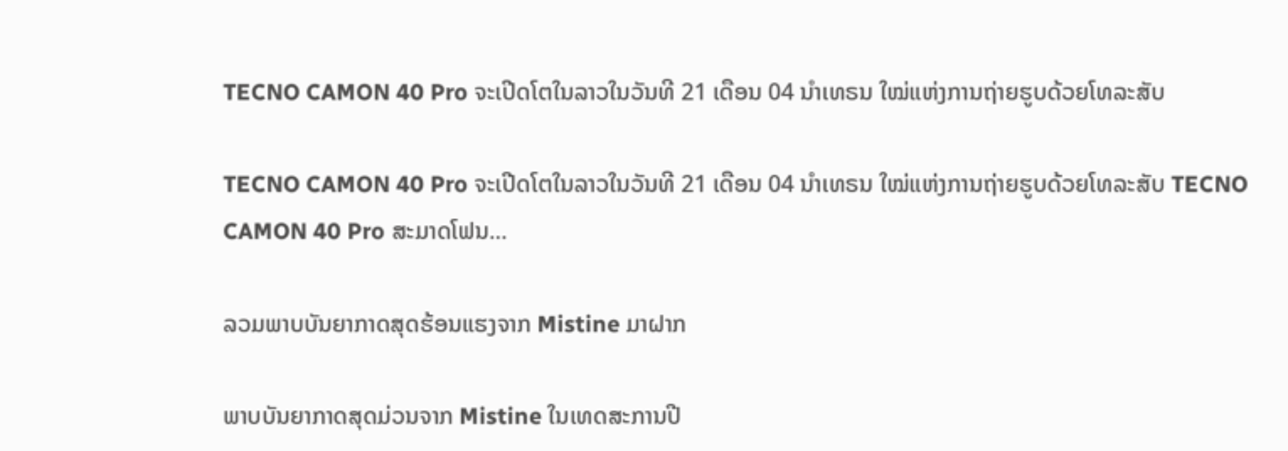TECNO CAMON 40 Pro ຈະເປີດໂຕໃນລາວໃນວັນທີ 21 ເດືອນ 04 ນຳເທຣນ ໃໝ່ແຫ່ງການຖ່າຍຮູບດ້ວຍໂທລະສັບ

TECNO CAMON 40 Pro ຈະເປີດໂຕໃນລາວໃນວັນທີ 21 ເດືອນ 04 ນຳເທຣນ ໃໝ່ແຫ່ງການຖ່າຍຮູບດ້ວຍໂທລະສັບ TECNO CAMON 40 Pro ສະມາດໂຟນ...

ລວມພາບບັນຍາກາດສຸດຮ້ອນແຮງຈາກ Mistine ມາຝາກ

ພາບບັນຍາກາດສຸດມ່ວນຈາກ Mistine ໃນເທດສະການປີ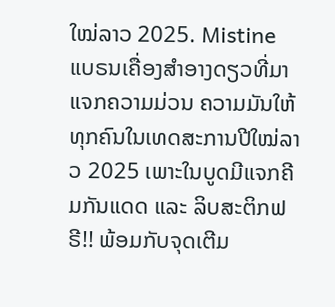ໃໝ່ລາວ 2025. Mistine ແບຣນເຄື່ອງສຳອາງດຽວທີ່ມາແຈກຄວາມມ່ວນ ຄວາມມັນໃຫ້ທຸກຄົນໃນເທດສະການປີໃໝ່ລາວ 2025 ເພາະໃນບູດມີແຈກຄີມກັນແດດ ແລະ ລິບສະຕິກຟຣີ!! ພ້ອມກັບຈຸດເຕີມ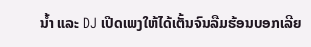ນ້ຳ ແລະ DJ ເປີດເພງໃຫ້ໄດ້ເຕັ້ນຈົນລືມຮ້ອນບອກເລີຍ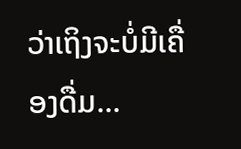ວ່າເຖິງຈະບໍ່ມີເຄື່ອງດື່ມ...